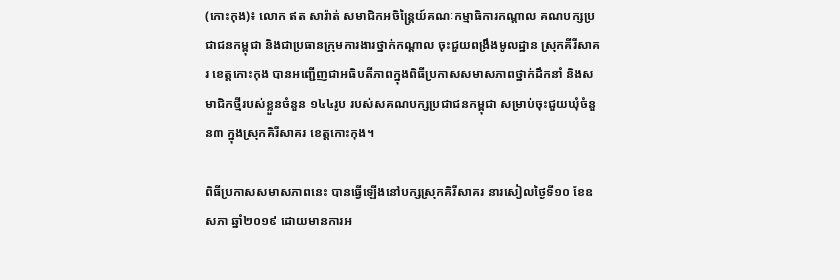(កោះកុង)៖ លោក ឥត សារ៉ាត់ សមាជិកអចិន្ត្រៃយ៍គណៈកម្មាធិការកណ្តាល គណបក្សប្រជាជនកម្ពុជា និងជាប្រធានក្រុមការងារថ្នាក់កណ្តាល ចុះជួយពង្រឹងមូលដ្ឋាន ស្រុកគីរីសាគរ ខេត្តកោះកុង បានអញ្ជើញជាអធិបតីភាពក្នុងពិធីប្រកាសសមាសភាពថ្នាក់ដឹកនាំ និងសមាជិកថ្មីរបស់ខ្លួនចំនួន ១៤៤រូប របស់សគណបក្សប្រជាជនកម្ពុជា សម្រាប់ចុះជួយឃុំចំនួន៣ ក្នុងស្រុកគិរីសាគរ ខេត្តកោះកុង។

ពិធីប្រកាសសមាសភាពនេះ បានធ្វើឡើងនៅបក្សស្រុកគិរីសាគរ នារសៀលថ្ងៃទី១០ ខែឧសភា ឆ្នាំ២០១៩ ដោយមានការអ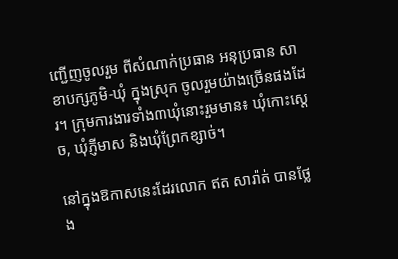ញ្ជើញចូលរួម ពីសំណាក់ប្រធាន អនុប្រធាន សាខាបក្សភូមិ-ឃុំ ក្នុងស្រុក ចូលរួមយ៉ាងច្រើនផងដែរ។ ក្រុមការងារទាំង៣ឃុំនោះរួមមាន៖ ឃុំកោះស្ដេច, ឃុំភ្ញីមាស និងឃុំព្រែកខ្សាច់។

នៅក្នុងឱកាសនេះដែរលោក ឥត សារ៉ាត់ បានថ្លែង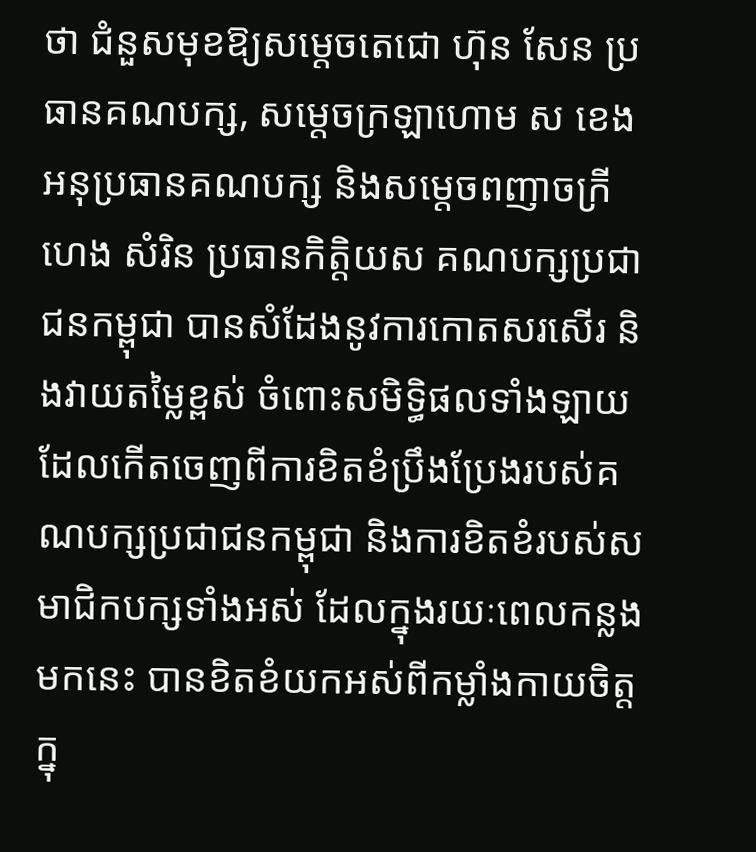ថា ជំនួសមុខឱ្យសម្តេចតេជោ ហ៊ុន សែន ប្រធានគណបក្ស, សម្តេចក្រឡាហោម ស ខេង អនុប្រធានគណបក្ស និងសម្តេចពញាចក្រី ហេង សំរិន ប្រធានកិត្តិយស គណបក្សប្រជាជនកម្ពុជា បានសំដែងនូវការកោតសរសើរ និងវាយតម្លៃខ្ពស់ ចំពោះសមិទ្ធិផលទាំងឡាយដែលកើតចេញពីការខិតខំប្រឹងប្រែងរបស់គណបក្សប្រជាជនកម្ពុជា និងការខិតខំរបស់សមាជិកបក្សទាំងអស់ ដែលក្នុងរយៈពេលកន្លងមកនេះ បានខិតខំយកអស់ពីកម្លាំងកាយចិត្ត ក្នុ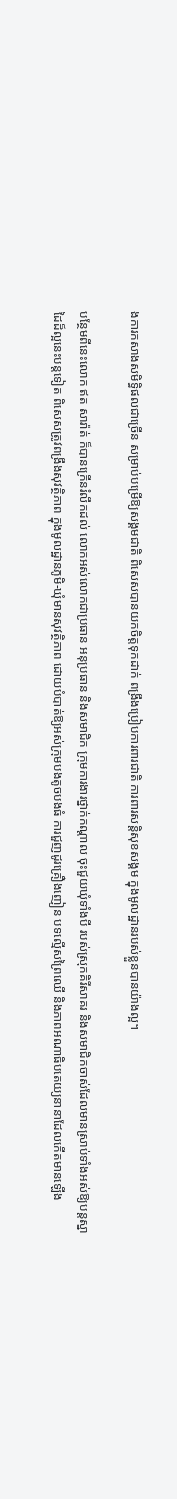ងការកសាងសមិទ្ធិផលជាច្រើន សម្រាប់បម្រើឱ្យសង្គមជាតិ ពិសេសបានយកចិត្តទុកដាក់ ពង្រឹងប្រៀបការពារជាតិ ការពារសន្តិសុខសង្គម ក្នុងមូលដ្ឋានរបស់ខ្លួនបានយ៉ាងល្អ។

បន្ថែមពីនេះលោក ឥត សារ៉ាត់ ក៏បានក្រើនរំលឹកដល់ លោកអស់លោកជាប្រធាន អនុប្រធាន និងសមាជិក ក្រុមការងារថ្នាក់កណ្ដាល ចុះជួយឃុំទាំងបី របស់ស្រុកគិរីសាគរ និងសមាជិកចាស់ដែលមានស្រាប់ទាំងអស់ឱ្យបន្តស្នាដៃដ៏ល្អនេះបន្តទៀត ពិសេសត្រូវពង្រឹងសុវត្ថិភាព ក្នុងមូលដ្ឋានភូមិ-ឃុំមានសុវត្ថិភាព ដោយបំបាត់ឱ្យអស់ក្រុមបងតូចបងធំ ការជួញដូរគ្រឿងញៀន បទល្មើសព្រៃឈើ និងភាពអណាធិបតេយ្យនានាដែលកើតមានឡើង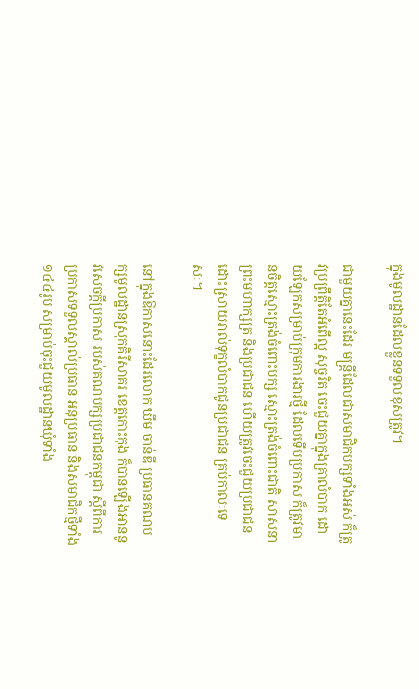ក្នុងមូលដ្ឋានដែលខ្លួនទទួលខុសត្រូវ។

ជាមួយគ្នានេះដែរ មន្ត្រីដែលជាសមាជិកបក្សទាំងអស់ ក៏ត្រូវប្រព្រឹត្តិតែអំពើល្អ សុច្ចរិត ចេះជួយគ្នាក្នុងគ្រាលំបាក ដោយឡែកសម្រាប់ក្រុមការងារថ្មី ដែលទើបប្រកាស ក៏ត្រូវមានចិត្តស្មោះត្រង់ចំពោះបក្ស ស្មោះត្រង់ចំពោះជាតិ សាសនា ព្រះមហាក្សត្រ និងប្រជាជន ហើយត្រូវចេះជួយប្រជាជនដោះស្រាយរាល់ទុក្ខលំបាកជូនប្រជាជន គ្រប់កាលៈទេសៈ។

នៅក្នុងឱកាសនោះដែរលោក ឃឹម ចាន់ឌី ប្រធានគណបក្សមូលដ្ឋានស្រុកគិរីសាគរ ខេត្តកោះកុង ក៏បានឡើងអាននូវសេចក្តីប្រកាស របស់គណបក្សប្រជាជនកម្ពុជា ស្តីពីការប្រកាសទទួលស្គាល់ប្រធាន អនុប្រធាន និងសមាជិកថ្មីទាំង ១៤៤រូប សម្រាប់ចុះជួយមូលដ្ឋានឃុំទាំង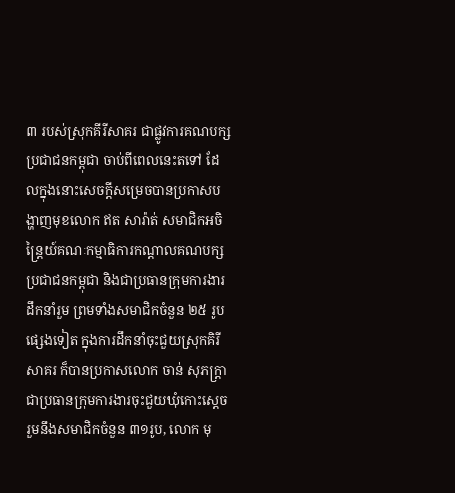៣ របស់ស្រុកគីរីសាគរ ជាផ្លូវការគណបក្សប្រជាជនកម្ពុជា ចាប់ពីពេលនេះតទៅ ដែលក្នុងនោះសេចក្តីសម្រេចបានប្រកាសបង្ហាញមុខលោក ឥត សារ៉ាត់ សមាជិកអចិន្រ្តៃយ៍គណៈកម្មាធិការកណ្ដាលគណបក្សប្រជាជនកម្ពុជា និងជាប្រធានក្រុមការងារដឹកនាំរួម ព្រមទាំងសមាជិកចំនួន ២៥ រូបផ្សេងទៀត ក្នុងការដឹកនាំចុះជួយស្រុកគិរីសាគរ ក៏បានប្រកាសលោក ចាន់ សុភក្ត្រា ជាប្រធានក្រុមការងារចុះជួយឃុំកោះស្ដេច រួមនឹងសមាជិកចំនួន ៣១រូប, លោក មុ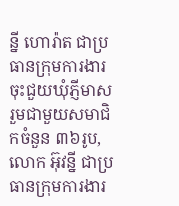ន្នី ហោរ៉ាត ជាប្រធានក្រុមការងារចុះជួយឃុំភ្ញីមាស រួមជាមួយសមាជិកចំនួន ៣៦រូប, លោក អ៊ុវន្នី ជាប្រធានក្រុមការងារ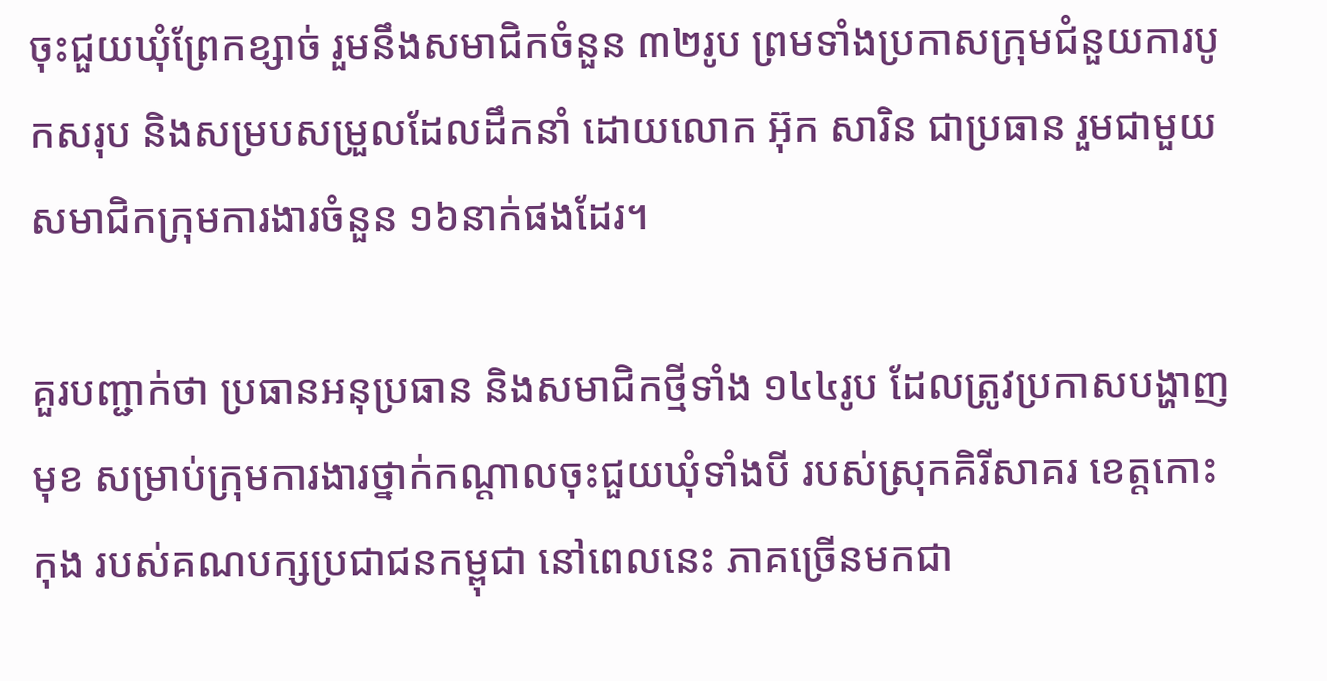ចុះជួយឃុំព្រែកខ្សាច់ រួមនឹងសមាជិកចំនួន ៣២រូប ព្រមទាំងប្រកាសក្រុមជំនួយការបូកសរុប និងសម្របសម្រួលដែលដឹកនាំ ដោយលោក អ៊ុក សារិន ជាប្រធាន រួមជាមួយសមាជិកក្រុមការងារចំនួន ១៦នាក់ផងដែរ។

គួរបញ្ជាក់ថា ប្រធានអនុប្រធាន និងសមាជិកថ្មីទាំង ១៤៤រូប ដែលត្រូវប្រកាសបង្ហាញមុខ សម្រាប់ក្រុមការងារថ្នាក់កណ្ដាលចុះជួយឃុំទាំងបី របស់ស្រុកគិរីសាគរ ខេត្តកោះកុង របស់គណបក្សប្រជាជនកម្ពុជា នៅពេលនេះ ភាគច្រើនមកជា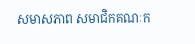សមាសភាព សមាជិកគណៈក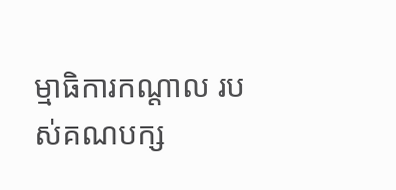ម្មាធិការកណ្ដាល របស់គណបក្ស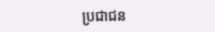ប្រជាជន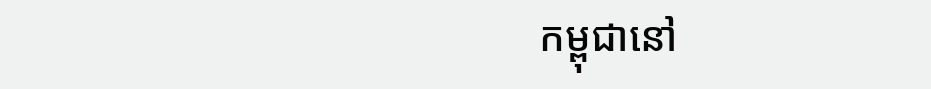កម្ពុជានៅ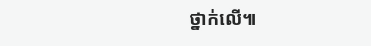ថ្នាក់លើ៕